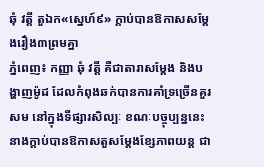ឆុំ វត្តី តួឯក«ស្នេហ៍៩» ក្ដាប់បានឱកាសសម្ដែងរឿង៣ព្រមគ្នា
ភ្នំពេញ៖ កញ្ញា ឆុំ វត្តី គឺជាតារាសម្តែង និងបង្ហាញម៉ូដ ដែលកំពុងឆក់បានការគាំទ្រច្រើនគួរសម នៅក្នុងទីផ្សារសិល្បៈ ខណៈបច្ចុប្បន្ននេះនាងក្តាប់បានឱកាសតួសម្តែងខ្សែភាពយន្ត ជា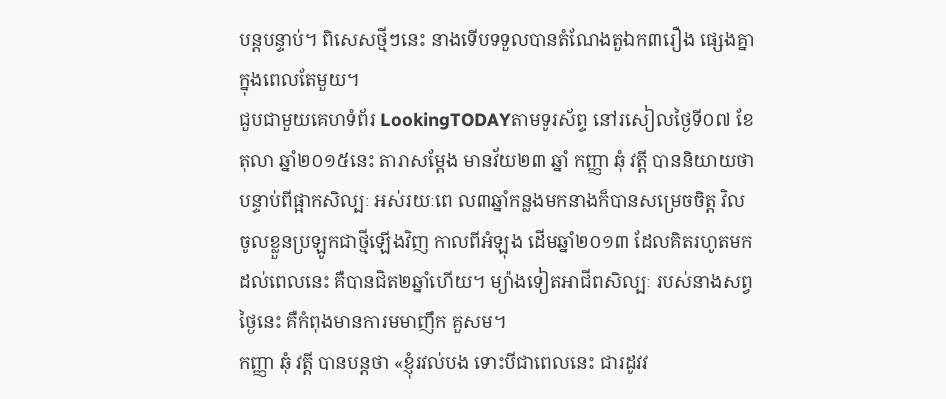បន្តបន្ទាប់។ ពិសេសថ្មីៗនេះ នាងទើបទទួលបានតំណែងតួឯក៣រឿង ផ្សេងគ្នាក្នុងពេលតែមួយ។
ជួបជាមួយគេហទំព័រ LookingTODAYតាមទូរស័ព្ទ នៅរសៀលថ្ងៃទី០៧ ខែតុលា ឆ្នាំ២០១៥នេះ តារាសម្តែង មានវ័យ២៣ ឆ្នាំ កញ្ញា ឆុំ វត្តី បាននិយាយថា បន្ទាប់ពីផ្អាកសិល្បៈ អស់រយៈពេ ល៣ឆ្នាំកន្លងមកនាងក៏បានសម្រេចចិត្ត វិលចូលខ្លួនប្រឡូកជាថ្មីឡើងវិញ កាលពីអំឡុង ដើមឆ្នាំ២០១៣ ដែលគិតរហូតមកដល់ពេលនេះ គឺបានជិត២ឆ្នាំហើយ។ ម្យ៉ាងទៀតអាជីពសិល្បៈ របស់នាងសព្វថ្ងៃនេះ គឺកំពុងមានការមមាញឹក គួសម។
កញ្ញា ឆុំ វត្តី បានបន្តថា «ខ្ញុំរវល់បង ទោះបីជាពេលនេះ ជារដូវវ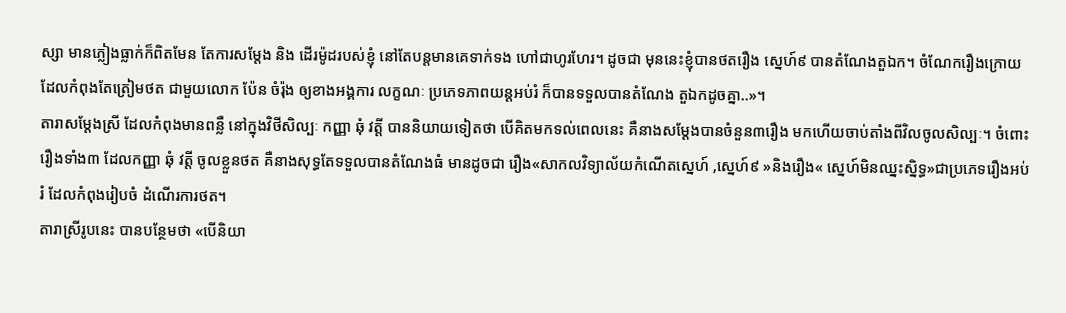ស្សា មានភ្លៀងធ្លាក់ក៏ពិតមែន តែការសម្តែង និង ដើរម៉ូដរបស់ខ្ញុំ នៅតែបន្តមានគេទាក់ទង ហៅជាហូរហែរ។ ដូចជា មុននេះខ្ញុំបានថតរឿង ស្នេហ៍៩ បានតំណែងតួឯក។ ចំណែករឿងក្រោយ ដែលកំពុងតែត្រៀមថត ជាមួយលោក ប៉ែន ចំរ៉ុង ឲ្យខាងអង្គការ លក្ខណៈ ប្រភេទភាពយន្តអប់រំ ក៏បានទទួលបានតំណែង តួឯកដូចគ្នា..»។
តារាសម្តែងស្រី ដែលកំពុងមានពន្លឺ នៅក្នុងវិថីសិល្បៈ កញ្ញា ឆុំ វត្តី បាននិយាយទៀតថា បើគិតមកទល់ពេលនេះ គឺនាងសម្តែងបានចំនួន៣រឿង មកហើយចាប់តាំងពីវិលចូលសិល្បៈ។ ចំពោះរឿងទាំង៣ ដែលកញ្ញា ឆុំ វត្តី ចូលខ្លួនថត គឺនាងសុទ្ធតែទទួលបានតំណែងធំ មានដូចជា រឿង«សាកលវិទ្យាល័យកំណើតស្នេហ៍ ,ស្នេហ៍៩ »និងរឿង« ស្នេហ៍មិនឈ្នះស្និទ្ធ»ជាប្រភេទរឿងអប់រំ ដែលកំពុងរៀបចំ ដំណើរការថត។
តារាស្រីរូបនេះ បានបន្ថែមថា «បើនិយា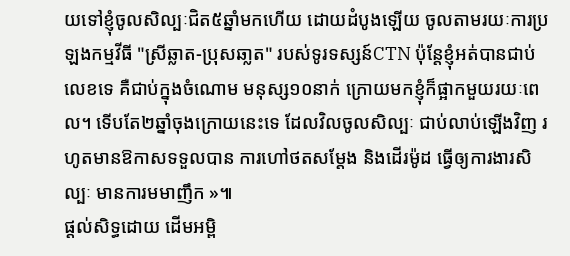យទៅខ្ញុំចូលសិល្បៈជិត៥ឆ្នាំមកហើយ ដោយដំបូងឡើយ ចូលតាមរយៈការប្រឡងកម្មវីធី "ស្រីឆ្លាត-ប្រុសឆា្លត" របស់ទូរទស្សន៍CTN ប៉ុន្តែខ្ញុំអត់បានជាប់លេខទេ គឺជាប់ក្នុងចំណោម មនុស្ស១០នាក់ ក្រោយមកខ្ញុំក៏ផ្អាកមួយរយៈពេល។ ទើបតែ២ឆ្នាំចុងក្រោយនេះទេ ដែលវិលចូលសិល្បៈ ជាប់លាប់ឡើងវិញ រហូតមានឱកាសទទួលបាន ការហៅថតសម្តែង និងដើរម៉ូដ ធ្វើឲ្យការងារសិល្បៈ មានការមមាញឹក »៕
ផ្តល់សិទ្ធដោយ ដើមអម្ពិ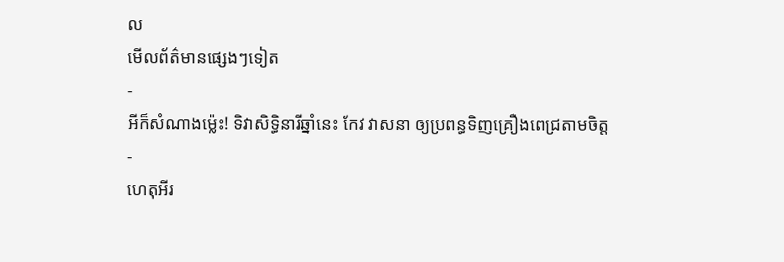ល
មើលព័ត៌មានផ្សេងៗទៀត
-
អីក៏សំណាងម្ល៉េះ! ទិវាសិទ្ធិនារីឆ្នាំនេះ កែវ វាសនា ឲ្យប្រពន្ធទិញគ្រឿងពេជ្រតាមចិត្ត
-
ហេតុអីរ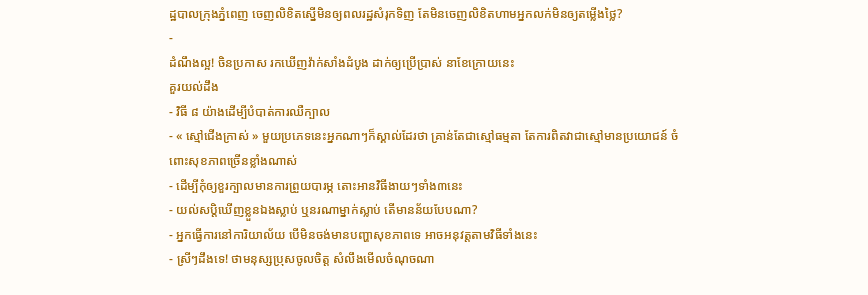ដ្ឋបាលក្រុងភ្នំពេញ ចេញលិខិតស្នើមិនឲ្យពលរដ្ឋសំរុកទិញ តែមិនចេញលិខិតហាមអ្នកលក់មិនឲ្យតម្លើងថ្លៃ?
-
ដំណឹងល្អ! ចិនប្រកាស រកឃើញវ៉ាក់សាំងដំបូង ដាក់ឲ្យប្រើប្រាស់ នាខែក្រោយនេះ
គួរយល់ដឹង
- វិធី ៨ យ៉ាងដើម្បីបំបាត់ការឈឺក្បាល
- « ស្មៅជើងក្រាស់ » មួយប្រភេទនេះអ្នកណាៗក៏ស្គាល់ដែរថា គ្រាន់តែជាស្មៅធម្មតា តែការពិតវាជាស្មៅមានប្រយោជន៍ ចំពោះសុខភាពច្រើនខ្លាំងណាស់
- ដើម្បីកុំឲ្យខួរក្បាលមានការព្រួយបារម្ភ តោះអានវិធីងាយៗទាំង៣នេះ
- យល់សប្តិឃើញខ្លួនឯងស្លាប់ ឬនរណាម្នាក់ស្លាប់ តើមានន័យបែបណា?
- អ្នកធ្វើការនៅការិយាល័យ បើមិនចង់មានបញ្ហាសុខភាពទេ អាចអនុវត្តតាមវិធីទាំងនេះ
- ស្រីៗដឹងទេ! ថាមនុស្សប្រុសចូលចិត្ត សំលឹងមើលចំណុចណា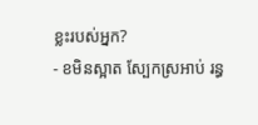ខ្លះរបស់អ្នក?
- ខមិនស្អាត ស្បែកស្រអាប់ រន្ធ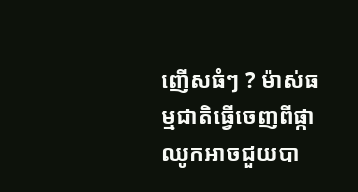ញើសធំៗ ? ម៉ាស់ធម្មជាតិធ្វើចេញពីផ្កាឈូកអាចជួយបា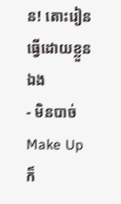ន! តោះរៀនធ្វើដោយខ្លួនឯង
- មិនបាច់ Make Up ក៏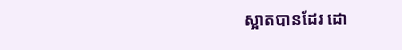ស្អាតបានដែរ ដោ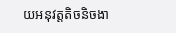យអនុវត្តតិចនិចងា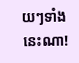យៗទាំងនេះណា!